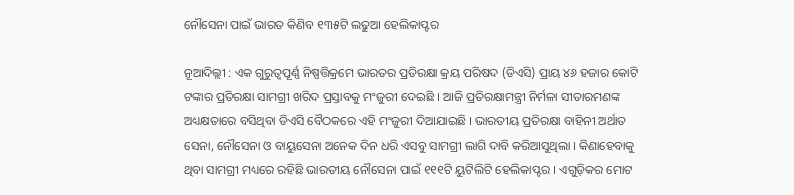ନୌସେନା ପାଇଁ ଭାରତ କିଣିବ ୧୩୫ଟି ଲଢୁଆ ହେଲିକାପ୍ଟର

ନୂଆଦିଲ୍ଲୀ : ଏକ ଗୁରୁତ୍ୱପୂର୍ଣ୍ଣ ନିଷ୍ପତ୍ତିକ୍ରମେ ଭାରତର ପ୍ରତିରକ୍ଷା କ୍ରୟ ପରିଷଦ (ଡିଏସି) ପ୍ରାୟ ୪୬ ହଜାର କୋଟି ଟଙ୍କାର ପ୍ରତିରକ୍ଷା ସାମଗ୍ରୀ ଖରିଦ ପ୍ରସ୍ତାବକୁ ମଂଜୁରୀ ଦେଇଛି । ଆଜି ପ୍ରତିରକ୍ଷାମନ୍ତ୍ରୀ ନିର୍ମଳା ସୀତାରମଣଙ୍କ ଅଧ୍ୟକ୍ଷତାରେ ବସିଥିବା ଡିଏସି ବୈଠକରେ ଏହି ମଂଜୁରୀ ଦିଆଯାଇଛି । ଭାରତୀୟ ପ୍ରତିରକ୍ଷା ବାହିନୀ ଅର୍ଥାତ ସେନା, ନୌସେନା ଓ ବାୟୁସେନା ଅନେକ ଦିନ ଧରି ଏସବୁ ସାମଗ୍ରୀ ଲାଗି ଦାବି କରିଆସୁଥିଲା । କିଣାହେବାକୁ ଥିବା ସାମଗ୍ରୀ ମଧ୍ୟରେ ରହିଛି ଭାରତୀୟ ନୌସେନା ପାଇଁ ୧୧୧ଟି ୟୁଟିଲିଟି ହେଲିକାପ୍ଟର । ଏଗୁଡ଼ିକର ମୋଟ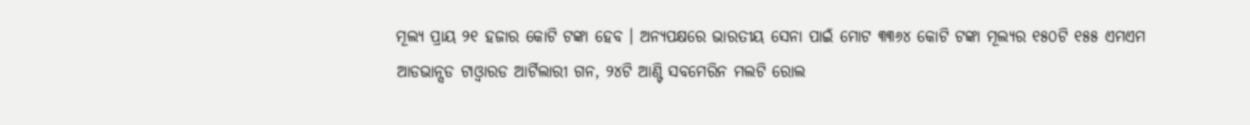ମୂଲ୍ୟ ପ୍ରାୟ ୨୧ ହଜାର କୋଟି ଟଙ୍କା ହେବ । ଅନ୍ୟପକ୍ଷରେ ଭାରତୀୟ ସେନା ପାଇଁ ମୋଟ ୩୩୬୪ କୋଟି ଟଙ୍କା ମୂଲ୍ୟର ୧୫୦ଟି ୧୫୫ ଏମଏମ ଆଡଭାନ୍ସଡ ଟାଓ୍ଵାରଡ ଆର୍ଟିଲାରୀ ଗନ, ୨୪ଟି ଆଣ୍ଟି ସବମେରିନ ମଲଟି ରୋଲ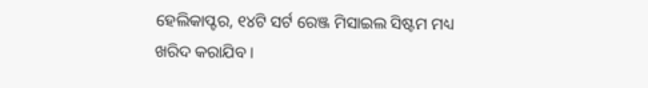ହେଲିକାପ୍ଟର, ୧୪ଟି ସର୍ଟ ରେଞ୍ଜ ମିସାଇଲ ସିଷ୍ଟମ ମଧ୍ୟ ଖରିଦ କରାଯିବ ।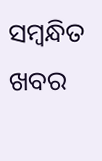ସମ୍ବନ୍ଧିତ ଖବର